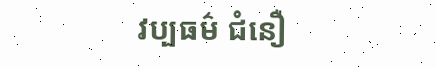វប្បធម៌ ជំនឿ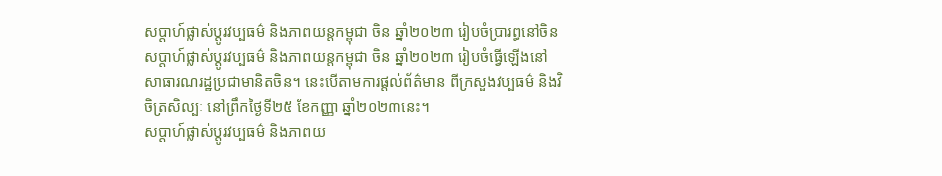សប្ដាហ៍ផ្លាស់ប្ដូរវប្បធម៌ និងភាពយន្តកម្ពុជា ចិន ឆ្នាំ២០២៣ រៀបចំប្រារព្ធនៅចិន
សប្ដាហ៍ផ្លាស់ប្ដូរវប្បធម៌ និងភាពយន្តកម្ពុជា ចិន ឆ្នាំ២០២៣ រៀបចំធ្វើឡើងនៅ សាធារណរដ្ឋប្រជាមានិតចិន។ នេះបើតាមការផ្ដល់ព័ត៌មាន ពីក្រសួងវប្បធម៌ និងវិចិត្រសិល្បៈ នៅព្រឹកថ្ងៃទី២៥ ខែកញ្ញា ឆ្នាំ២០២៣នេះ។
សប្ដាហ៍ផ្លាស់ប្ដូរវប្បធម៌ និងភាពយ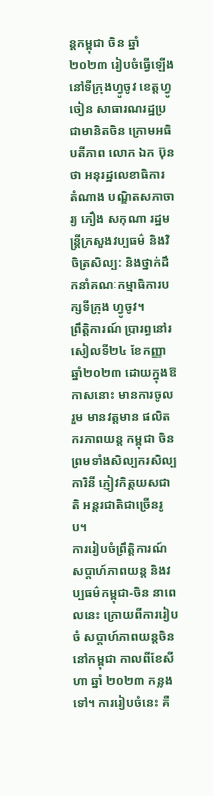ន្តកម្ពុជា ចិន ឆ្នាំ២០២៣ រៀបចំធ្វើឡើងនៅទីក្រុងហ្វូចូវ ខេត្តហ្វូចៀន សាធារណរដ្ឋប្រជាមានិតចិន ក្រោមអធិបតីភាព លោក ឯក ប៊ុនថា អនុរដ្ឋលេខាធិការ តំណាង បណ្ឌិតសភាចារ្យ ភឿង សកុណា រដ្ឋមន្ត្រីក្រសួងវប្បធម៌ និងវិចិត្រសិល្ប: និងថ្នាក់ដឹកនាំគណៈកម្មាធិការបក្សទីក្រុង ហ្វូចូវ។
ព្រឹត្តិការណ៍ ប្រារព្ធនៅរសៀលទី២៤ ខែកញ្ញា ឆ្នាំ២០២៣ ដោយក្នុងឱកាសនោះ មានការចូលរួម មានវត្តមាន ផលិតករភាពយន្ត កម្ពុជា ចិន ព្រមទាំងសិល្បករសិល្បការិនី ភ្ញៀវកិត្តយសជាតិ អន្តរជាតិជាច្រើនរូប។
ការរៀបចំព្រឹត្តិការណ៍សប្តាហ៍ភាពយន្ត និងវប្បធម៌កម្ពុជា-ចិន នាពេលនេះ ក្រោយពីការរៀបចំ សប្ដាហ៍ភាពយន្តចិននៅកម្ពុជា កាលពីខែសីហា ឆ្នាំ ២០២៣ កន្លងទៅ។ ការរៀបចំនេះ គឺ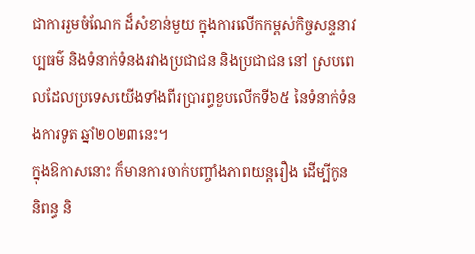ជាការរួមចំណែក ដ៏សំខាន់មួយ ក្នុងការលើកកម្ពស់កិច្ចសន្ទនាវប្បធម៌ និងទំនាក់ទំនងរវាងប្រជាជន និងប្រជាជន នៅ ស្របពេលដែលប្រទេសយើងទាំងពីរប្រារព្ធខួបលើកទី៦៥ នៃទំនាក់ទំនងការទូត ឆ្នាំ២០២៣នេះ។
ក្នុងឱកាសនោះ ក៏មានការចាក់បញ្ចាំងភាពយន្តរឿង ដើម្បីកូន និពន្ធ និ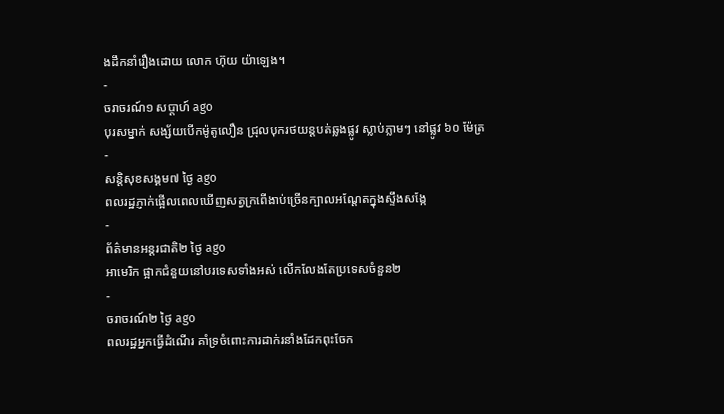ងដឹកនាំរឿងដោយ លោក ហ៊ុយ យ៉ាឡេង។
-
ចរាចរណ៍១ សប្តាហ៍ ago
បុរសម្នាក់ សង្ស័យបើកម៉ូតូលឿន ជ្រុលបុករថយន្តបត់ឆ្លងផ្លូវ ស្លាប់ភ្លាមៗ នៅផ្លូវ ៦០ ម៉ែត្រ
-
សន្តិសុខសង្គម៧ ថ្ងៃ ago
ពលរដ្ឋភ្ញាក់ផ្អើលពេលឃើញសត្វក្រពើងាប់ច្រើនក្បាលអណ្ដែតក្នុងស្ទឹងសង្កែ
-
ព័ត៌មានអន្ដរជាតិ២ ថ្ងៃ ago
អាមេរិក ផ្អាកជំនួយនៅបរទេសទាំងអស់ លើកលែងតែប្រទេសចំនួន២
-
ចរាចរណ៍២ ថ្ងៃ ago
ពលរដ្ឋអ្នកធ្វើដំណើរ គាំទ្រចំពោះការដាក់រនាំងដែកពុះចែក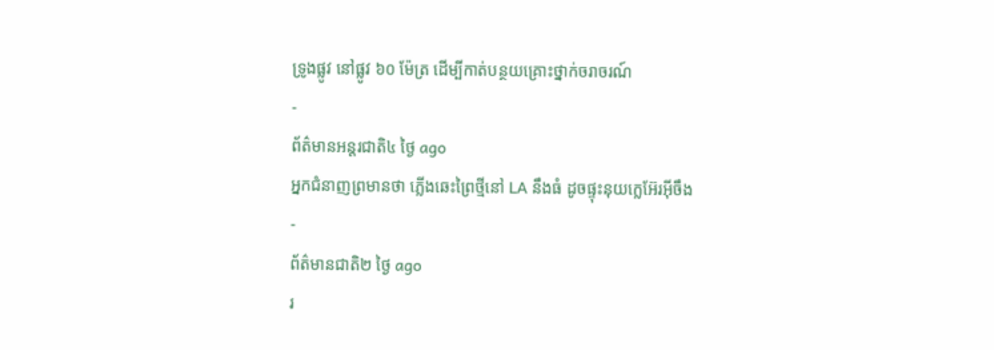ទ្រូងផ្លូវ នៅផ្លូវ ៦០ ម៉ែត្រ ដើម្បីកាត់បន្ថយគ្រោះថ្នាក់ចរាចរណ៍
-
ព័ត៌មានអន្ដរជាតិ៤ ថ្ងៃ ago
អ្នកជំនាញព្រមានថា ភ្លើងឆេះព្រៃថ្មីនៅ LA នឹងធំ ដូចផ្ទុះនុយក្លេអ៊ែរអ៊ីចឹង
-
ព័ត៌មានជាតិ២ ថ្ងៃ ago
រ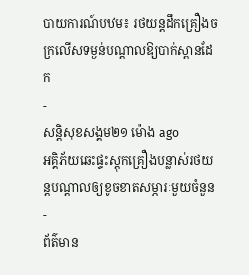បាយការណ៍បឋម៖ រថយន្តដឹកគ្រឿងចក្រលើសទម្ងន់បណ្តាលឱ្យបាក់ស្ពានដែក
-
សន្តិសុខសង្គម២១ ម៉ោង ago
អគ្គិភ័យឆេះផ្ទះស្តុកគ្រឿងបន្លាស់រថយន្តបណ្ដាលឲ្យខូចខាតសម្ភារៈមួយចំនួន
-
ព័ត៌មាន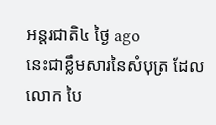អន្ដរជាតិ៤ ថ្ងៃ ago
នេះជាខ្លឹមសារនៃសំបុត្រ ដែលលោក បៃ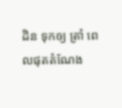ដិន ទុកឲ្យ ត្រាំ ពេលផុតតំណែង